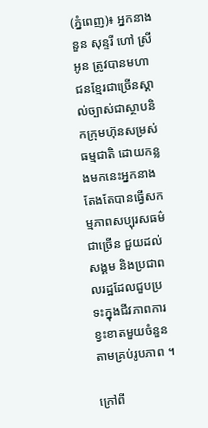(ភ្នំពេញ)៖ អ្នកនាង នួន សុន្ទរី ហៅ ស្រីអូន ត្រូវបានមហាជនខ្មែរជាច្រើនស្គាល់ច្បាស់ជាស្ថាបនិកក្រុមហ៊ុនសម្រស់ធម្មជាតិ ដោយកន្លងមកនេះអ្នកនាងតែងតែបានធ្វើសកម្មភាពសប្បុរសធម៌ជាច្រើន ជួយដល់សង្គម និងប្រជាពលរដ្ឋដែលជួបប្រទះក្នុងជីវភាពការខ្វះខាតមួយចំនួន តាមគ្រប់រូបភាព ។

ក្រៅពី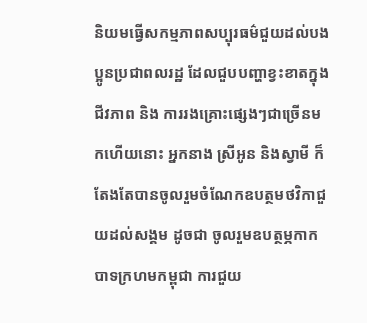និយមធ្វើសកម្មភាពសប្បុរធម៌ជួយដល់បងប្អូនប្រជាពលរដ្ឋ ដែលជួបបញ្ហាខ្វះខាតក្នុងជីវភាព និង ការរងគ្រោះផ្សេងៗជាច្រើនមកហើយនោះ អ្នកនាង ស្រីអូន និងស្វាមី ក៏តែងតែបានចូលរួមចំណែកឧបត្ថមថវិកាជួយដល់សង្គម ដូចជា ចូលរួមឧបត្ថម្ភកាកបាទក្រហមកម្ពុជា ការជួយ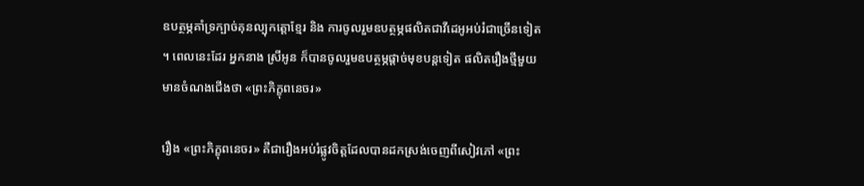ឧបត្ថម្ភគាំទ្រក្បាច់គុនល្បុកត្តោខ្មែរ និង ការចូលរួមឧបត្ថម្ភផលិតជាវីដេអូអប់រំជាច្រើនទៀត ។ ពេលនេះដែរ អ្នកនាង ស្រីអូន ក៏បានចូលរួមឧបត្ថម្ភផ្តាច់មុខបន្តទៀត ផលិតរឿងថ្មីមួយមានចំណងជើងថា «ព្រះភិក្ខុពនេចរ»

រឿង «ព្រះភិក្ខុពនេចរ» គឺជារឿងអប់រំផ្លូវចិត្តដែលបានដកស្រង់ចេញពីសៀវភៅ «ព្រះ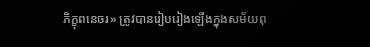ភិក្ខុពនេចរ» ត្រូវបានរៀបរៀងឡើងក្នុងសម័យពុ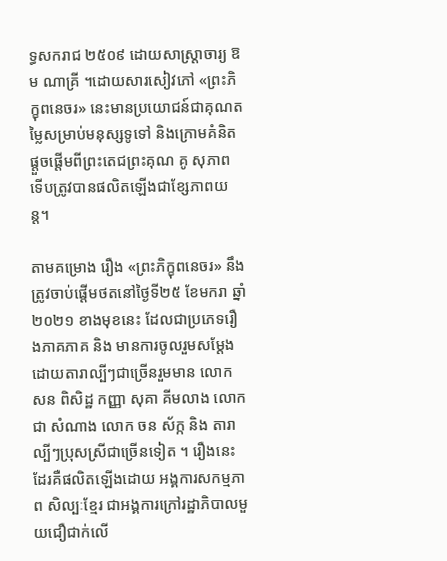ទ្ធសករាជ ២៥០៩ ដោយសាស្ត្រាចារ្យ ឱម ណាគ្រី ។ដោយសារសៀវភៅ «ព្រះភិក្ខុពនេចរ» នេះមានប្រយោជន៍ជាគុណតម្លៃសម្រាប់មនុស្សទូទៅ និងក្រោមគំនិតផ្តួចផ្តើមពីព្រះតេជព្រះគុណ គូ សុភាព ទើបត្រូវបានផលិតឡើងជាខ្សែភាពយន្ត។

តាមគម្រោង រឿង «ព្រះភិក្ខុពនេចរ» នឹងត្រូវចាប់ផ្តើមថតនៅថ្ងៃទី២៥ ខែមករា ឆ្នាំ២០២១ ខាងមុខនេះ ដែលជាប្រភេទរឿងភាគភាគ និង មានការចូលរួមសម្តែងដោយតារាល្បីៗជាច្រើនរួមមាន លោក សន ពិសិដ្ឋ កញ្ញា សុគា គីមលាង លោក ជា សំណាង លោក ចន ស័ក្ក និង តារាល្បីៗប្រុសស្រីជាច្រើនទៀត ។ រឿងនេះដែរគឺផលិតឡើងដោយ អង្គការសកម្មភាព សិល្បៈខ្មែរ ជាអង្គការក្រៅរដ្ឋាភិបាលមួយជឿជាក់លើ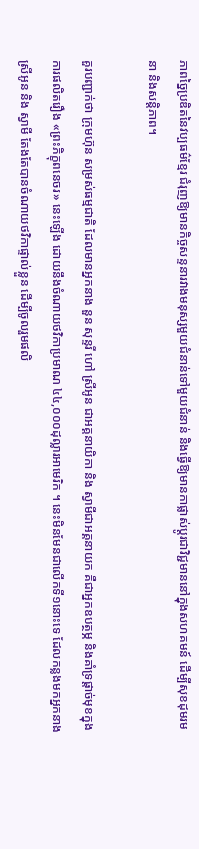ភាពច្នៃប្រឌិតនៃវប្បធម៌ខ្មែរ ជំរុញឱ្យមានកិច្ចសន្ទនារវាងមនុស្សមួយជំនាន់ទៅមួយជំនាន់ និងធ្វើឱ្យមានកាផ្លាស់ប្តូរជាវិជ្ជមាននៅក្នុងសហគមន៍ ដើម្បីសុខដុមរមនា និងសន្តិភាព។

គួរបញ្ជាក់ថា ក្រុមហ៊ុន សម្រស់ធម្មជាតិ ដែលមានអ្នកនាង នួន សុន្ទរី ហៅ ស្រីអូន ជាអគ្គនាយិកា និង ស្វាមីជាអគ្គនាយក គឺជាអ្នកឧបត្ថម្ភ និងគាំទ្រផ្តាច់មុខក្នុងការផលិតរឿង «ព្រះភិក្ខុពនេចរ» នេះឡើង ដោយនឹងចំណាយថវិកាប្រមាណ ៤៤,០០០ដុល្លារអាមេរិក ។ នេះមិនមែនជាលើកទី១នោះទេ ដែលកន្លងមកអ្នកនាង ស្រីអូន និង ស្វាមី តែងតែបានចំណាយថវិកាផ្ទាល់ខ្លួន ដើម្បីចូលរួមផលិ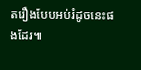តរឿងបែបអប់រំដូចនេះផងដែរ៕